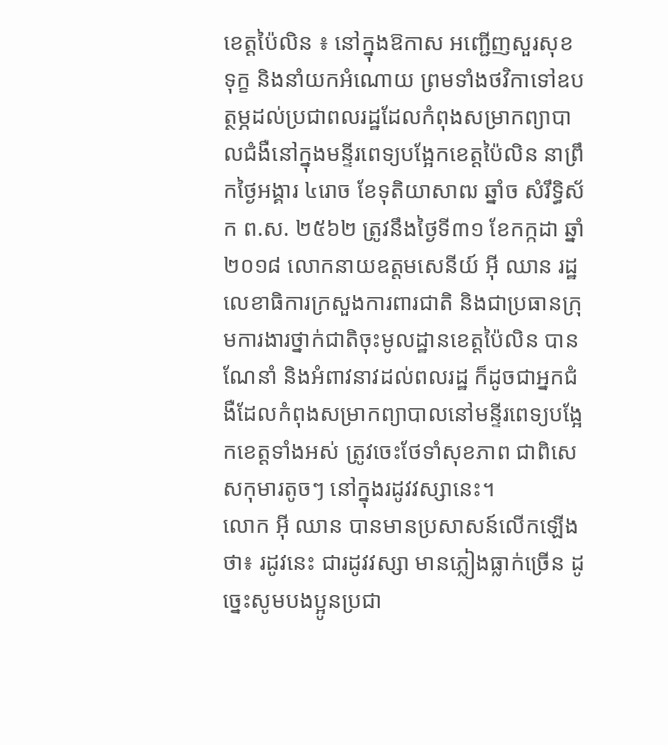ខេត្តប៉ៃលិន ៖ នៅក្នុងឱកាស អញ្ជើញសួរសុខទុក្ខ និងនាំយកអំណោយ ព្រមទាំងថវិកាទៅឧបត្ថម្ភដល់ប្រជាពលរដ្ឋដែលកំពុងសម្រាកព្យាបាលជំងឺនៅក្នុងមន្ទីរពេទ្យបង្អែកខេត្តប៉ៃលិន នាព្រឹកថ្ងៃអង្គារ ៤រោច ខែទុតិយាសាឍ ឆ្នាំច សំរឹទ្ធិស័ក ព.ស. ២៥៦២ ត្រូវនឹងថ្ងៃទី៣១ ខែកក្កដា ឆ្នាំ២០១៨ លោកនាយឧត្តមសេនីយ៍ អ៊ី ឈាន រដ្ឋលេខាធិការក្រសួងការពារជាតិ និងជាប្រធានក្រុមការងារថ្នាក់ជាតិចុះមូលដ្ឋានខេត្តប៉ៃលិន បានណែនាំ និងអំពាវនាវដល់ពលរដ្ឋ ក៏ដូចជាអ្នកជំងឺដែលកំពុងសម្រាកព្យាបាលនៅមន្ទីរពេទ្យបង្អែកខេត្តទាំងអស់ ត្រូវចេះថែទាំសុខភាព ជាពិសេសកុមារតូចៗ នៅក្នុងរដូវវស្សានេះ។
លោក អ៊ី ឈាន បានមានប្រសាសន៍លើកឡើងថា៖ រដូវនេះ ជារដូវវស្សា មានភ្លៀងធ្លាក់ច្រើន ដូច្នេះសូមបងប្អូនប្រជា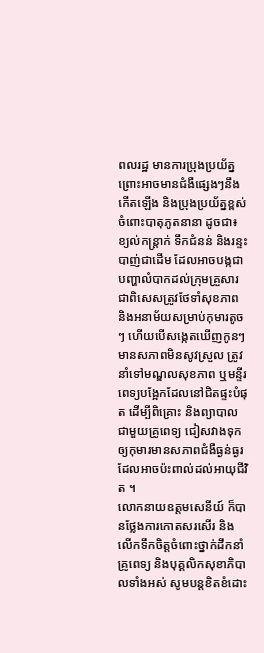ពលរដ្ឋ មានការប្រុងប្រយ័ត្ន ព្រោះអាចមានជំងឺផ្សេងៗនឹងកើតឡើង និងប្រុងប្រយ័ត្នខ្ពស់ចំពោះបាតុភូតនានា ដូចជា៖ ខ្យល់កន្ត្រាក់ ទឹកជំនន់ និងរន្ទះបាញ់ជាដើម ដែលអាចបង្កជាបញ្ហាលំបាកដល់ក្រុមគ្រួសារ ជាពិសេសត្រូវថែទាំសុខភាព និងអនាម័យសម្រាប់កុមារតូចៗ ហើយបើសង្កេតឃើញកូនៗមានសភាពមិនសូវស្រួល ត្រូវនាំទៅមណ្ឌលសុខភាព ឬមន្ទីរពេទ្យបង្អែកដែលនៅជិតផ្ទះបំផុត ដើម្បីពិគ្រោះ និងព្យាបាលជាមួយគ្រូពេទ្យ ជៀសវាងទុកឲ្យកុមារមានសភាពជំងឺធ្ងន់ធ្ងរ ដែលអាចប៉ះពាល់ដល់អាយុជីវិត ។
លោកនាយឧត្តមសេនីយ៍ ក៏បានថ្លែងការកោតសរសើរ និងលើកទឹកចិត្តចំពោះថ្នាក់ដឹកនាំ គ្រូពេទ្យ និងបុគ្គលិកសុខាភិបាលទាំងអស់ សូមបន្តខិតខំដោះ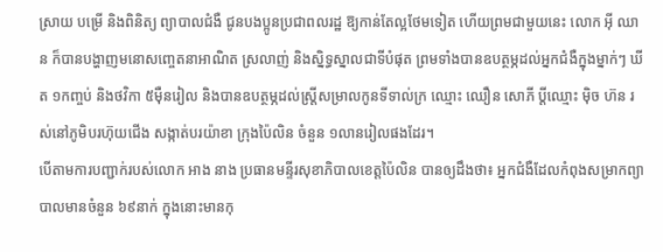ស្រាយ បម្រើ និងពិនិត្យ ព្យាបាលជំងឺ ជូនបងប្អូនប្រជាពលរដ្ឋ ឱ្យកាន់តែល្អថែមទៀត ហើយព្រមជាមួយនេះ លោក អ៊ី ឈាន ក៏បានបង្ហាញមនោសញ្ចេតនាអាណិត ស្រលាញ់ និងស្និទ្ធស្នាលជាទីបំផុត ព្រមទាំងបានឧបត្ថម្ភដល់អ្នកជំងឺក្នុងម្នាក់ៗ ឃីត ១កញ្ចប់ និងថវិកា ៥ម៉ឺនរៀល និងបានឧបត្ថម្ភដល់ស្ត្រីសម្រាលកូនទីទាល់ក្រ ឈ្មោះ ឈឿន សោភី ប្តីឈ្មោះ ម៉ិច ហ៊ន រស់នៅភូមិបរហ៊ុយជើង សង្កាត់បរយ៉ាខា ក្រុងប៉ៃលិន ចំនួន ១លានរៀលផងដែរ។
បើតាមការបញ្ជាក់របស់លោក អាង នាង ប្រធានមន្ទីរសុខាភិបាលខេត្តប៉ៃលិន បានឲ្យដឹងថា៖ អ្នកជំងឺដែលកំពុងសម្រាកព្យាបាលមានចំនួន ៦៩នាក់ ក្នុងនោះមានកុ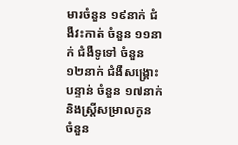មារចំនួន ១៩នាក់ ជំងឺវះកាត់ ចំនួន ១១នាក់ ជំងឺទូទៅ ចំនួន ១២នាក់ ជំងឺសង្គ្រោះបន្ទាន់ ចំនួន ១៧នាក់ និងស្ត្រីសម្រាលកូន ចំនួន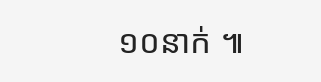១០នាក់ ៕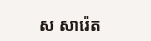ស សារ៉េត